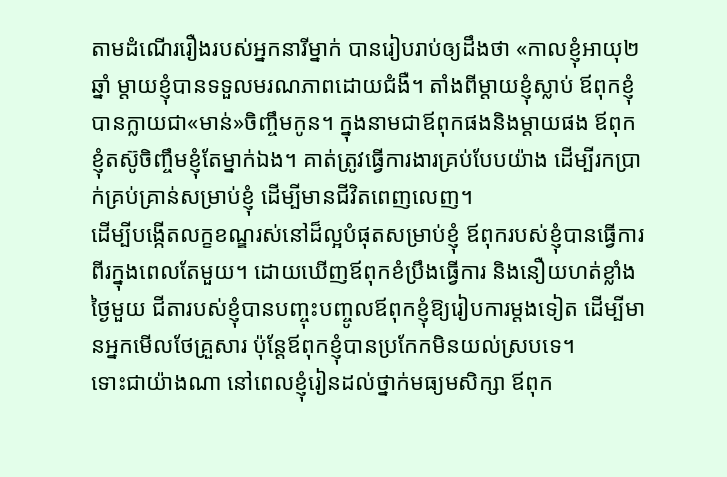តាមដំណើររឿងរបស់អ្នកនារីម្នាក់ បានរៀបរាប់ឲ្យដឹងថា «កាលខ្ញុំអាយុ២ឆ្នាំ ម្ដាយខ្ញុំបានទទួលមរណភាពដោយជំងឺ។ តាំងពីម្ដាយខ្ញុំស្លាប់ ឪពុកខ្ញុំបានក្លាយជា«មាន់»ចិញ្ចឹមកូន។ ក្នុងនាមជាឪពុកផងនិងម្តាយផង ឪពុកខ្ញុំតស៊ូចិញ្ចឹមខ្ញុំតែម្នាក់ឯង។ គាត់ត្រូវធ្វើការងារគ្រប់បែបយ៉ាង ដើម្បីរកប្រាក់គ្រប់គ្រាន់សម្រាប់ខ្ញុំ ដើម្បីមានជីវិតពេញលេញ។
ដើម្បីបង្កើតលក្ខខណ្ឌរស់នៅដ៏ល្អបំផុតសម្រាប់ខ្ញុំ ឪពុករបស់ខ្ញុំបានធ្វើការពីរក្នុងពេលតែមួយ។ ដោយឃើញឪពុកខំប្រឹងធ្វើការ និងនឿយហត់ខ្លាំង ថ្ងៃមួយ ជីតារបស់ខ្ញុំបានបញ្ចុះបញ្ចូលឪពុកខ្ញុំឱ្យរៀបការម្តងទៀត ដើម្បីមានអ្នកមើលថែគ្រួសារ ប៉ុន្តែឪពុកខ្ញុំបានប្រកែកមិនយល់ស្របទេ។
ទោះជាយ៉ាងណា នៅពេលខ្ញុំរៀនដល់ថ្នាក់មធ្យមសិក្សា ឪពុក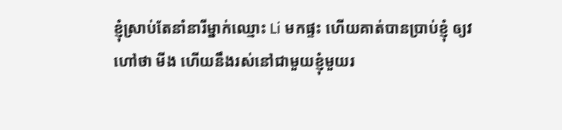ខ្ញុំស្រាប់តែនាំនារីម្នាក់ឈ្មោះ Li មកផ្ទះ ហើយគាត់បានប្រាប់ខ្ញុំ ឲ្យវហៅថា មីង ហើយនឹងរស់នៅជាមួយខ្ញុំមួយរ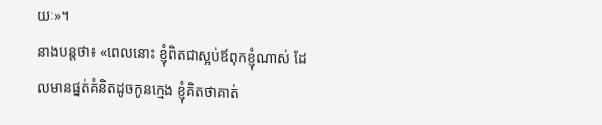យៈ»។
នាងបន្តថា៖ «ពេលនោះ ខ្ញុំពិតជាស្អប់ឪពុកខ្ញុំណាស់ ដែលមានផ្នត់គំនិតដូចកូនក្មេង ខ្ញុំគិតថាគាត់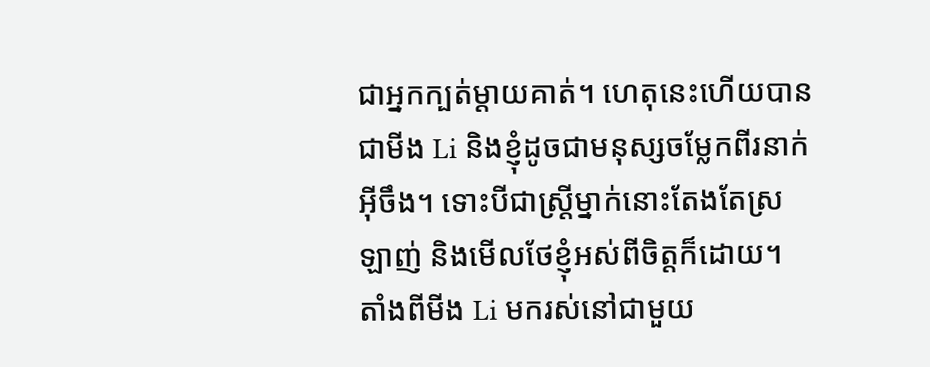ជាអ្នកក្បត់ម្តាយគាត់។ ហេតុនេះហើយបានជាមីង Li និងខ្ញុំដូចជាមនុស្សចម្លែកពីរនាក់អ៊ីចឹង។ ទោះបីជាស្ត្រីម្នាក់នោះតែងតែស្រឡាញ់ និងមើលថែខ្ញុំអស់ពីចិត្តក៏ដោយ។
តាំងពីមីង Li មករស់នៅជាមួយ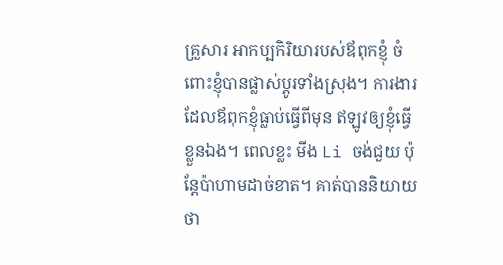គ្រួសារ អាកប្បកិរិយារបស់ឪពុកខ្ញុំ ចំពោះខ្ញុំបានផ្លាស់ប្តូរទាំងស្រុង។ ការងារដែលឪពុកខ្ញុំធ្លាប់ធ្វើពីមុន ឥឡូវឲ្យខ្ញុំធ្វើខ្លួនឯង។ ពេលខ្លះ មីង Li ចង់ជួយ ប៉ុន្តែប៉ាហាមដាច់ខាត។ គាត់បាននិយាយថា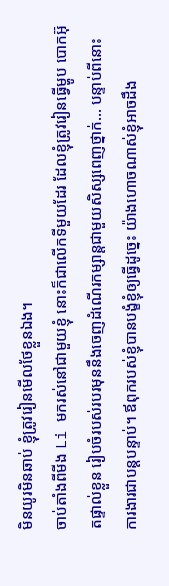មិនយូរមិនឆាប់ ខ្ញុំត្រូវរៀនមើលថែខ្លួនឯង។
ចាប់តាំងពីមីង Li មករស់នៅជាមួយខ្ញុំ នោះក៏ជាលើកទីមួយដែរ ដែលខ្ញុំត្រូវរៀនធ្វើម្ហូប បោកអ៊ុតផ្ទាល់ខ្លួន រៀបចំរបស់របរមុននឹងចេញដំណើរកម្សាន្តជាមួយសិស្សពេញថ្នាក់… បន្ទាប់ពីនោះ ការងារជាបន្តបន្ទាប់។ ឪពុករបស់ខ្ញុំបានបង្ខំខ្ញុំឲ្យធ្វើដូច្នេះ យ៉ាងហោចណាស់ខ្ញុំអាចដឹង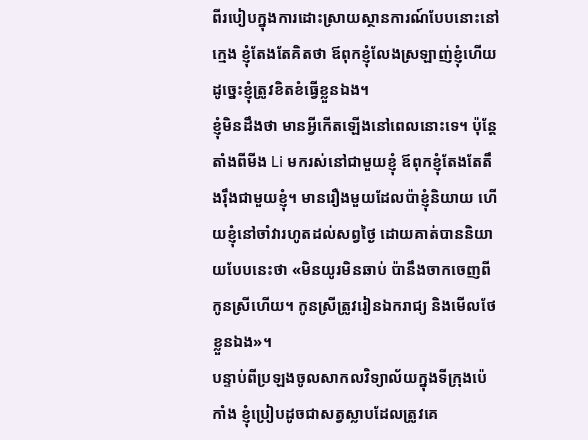ពីរបៀបក្នុងការដោះស្រាយស្ថានការណ៍បែបនោះនៅក្មេង ខ្ញុំតែងតែគិតថា ឪពុកខ្ញុំលែងស្រឡាញ់ខ្ញុំហើយ ដូច្នេះខ្ញុំត្រូវខិតខំធ្វើខ្លួនឯង។
ខ្ញុំមិនដឹងថា មានអ្វីកើតឡើងនៅពេលនោះទេ។ ប៉ុន្តែតាំងពីមីង Li មករស់នៅជាមួយខ្ញុំ ឪពុកខ្ញុំតែងតែតឹងរ៉ឹងជាមួយខ្ញុំ។ មានរឿងមួយដែលប៉ាខ្ញុំនិយាយ ហើយខ្ញុំនៅចាំវារហូតដល់សព្វថ្ងៃ ដោយគាត់បាននិយាយបែបនេះថា «មិនយូរមិនឆាប់ ប៉ានឹងចាកចេញពីកូនស្រីហើយ។ កូនស្រីត្រូវរៀនឯករាជ្យ និងមើលថែខ្លួនឯង»។
បន្ទាប់ពីប្រឡងចូលសាកលវិទ្យាល័យក្នុងទីក្រុងប៉េកាំង ខ្ញុំប្រៀបដូចជាសត្វស្លាបដែលត្រូវគេ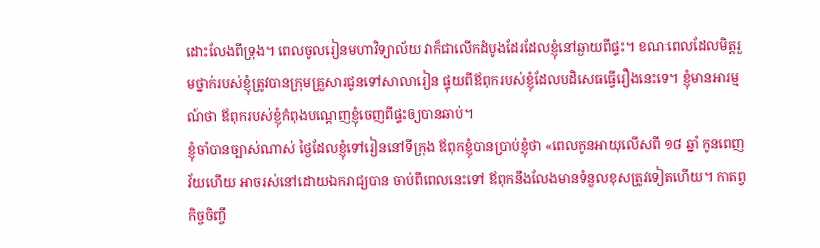ដោះលែងពីទ្រុង។ ពេលចូលរៀនមហាវិទ្យាល័យ វាក៏ជាលើកដំបូងដែរដែលខ្ញុំនៅឆ្ងាយពីផ្ទះ។ ខណៈពេលដែលមិត្តរួមថ្នាក់របស់ខ្ញុំត្រូវបានក្រុមគ្រួសារជូនទៅសាលារៀន ផ្ទុយពីឪពុករបស់ខ្ញុំដែលបដិសេធធ្វើរឿងនេះទេ។ ខ្ញុំមានអារម្មណ៍ថា ឪពុករបស់ខ្ញុំកំពុងបណ្តេញខ្ញុំចេញពីផ្ទះឲ្យបានឆាប់។
ខ្ញុំចាំបានច្បាស់ណាស់ ថ្ងៃដែលខ្ញុំទៅរៀននៅទីក្រុង ឪពុកខ្ញុំបានប្រាប់ខ្ញុំថា «ពេលកូនអាយុលើសពី ១៨ ឆ្នាំ កូនពេញវ័យហើយ អាចរស់នៅដោយឯករាជ្យបាន ចាប់ពីពេលនេះទៅ ឪពុកនឹងលែងមានទំនួលខុសត្រូវទៀតហើយ។ កាតព្វកិច្ចចិញ្ចឹ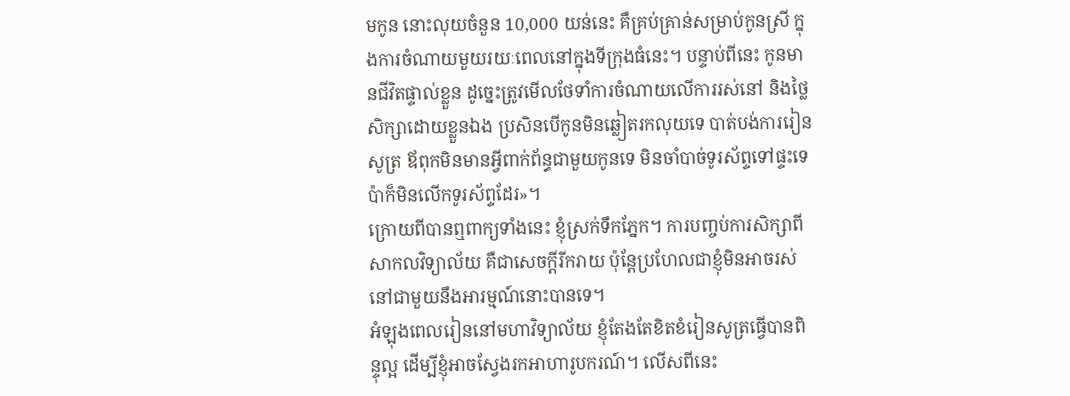មកូន នោះលុយចំនួន 10,000 យន់នេះ គឺគ្រប់គ្រាន់សម្រាប់កូនស្រី ក្នុងការចំណាយមួយរយៈពេលនៅក្នុងទីក្រុងធំនេះ។ បន្ទាប់ពីនេះ កូនមានជីវិតផ្ទាល់ខ្លួន ដូច្នេះត្រូវមើលថែទាំការចំណាយលើការរស់នៅ និងថ្លៃសិក្សាដោយខ្លួនឯង ប្រសិនបើកូនមិនឆ្លៀតរកលុយទេ បាត់បង់ការរៀនសូត្រ ឪពុកមិនមានអ្វីពាក់ព័ន្ធជាមួយកូនទេ មិនចាំបាច់ទូរស័ព្ទទៅផ្ទះទេ ប៉ាក៏មិនលើកទូរស័ព្ទដែរ»។
ក្រោយពីបានឮពាក្យទាំងនេះ ខ្ញុំស្រក់ទឹកភ្នែក។ ការបញ្ចប់ការសិក្សាពីសាកលវិទ្យាល័យ គឺជាសេចក្តីរីករាយ ប៉ុន្តែប្រហែលជាខ្ញុំមិនអាចរស់នៅជាមួយនឹងអារម្មណ៍នោះបានទេ។
អំឡុងពេលរៀននៅមហាវិទ្យាល័យ ខ្ញុំតែងតែខិតខំរៀនសូត្រធ្វើបានពិន្ទុល្អ ដើម្បីខ្ញុំអាចស្វែងរកអាហារូបករណ៍។ លើសពីនេះ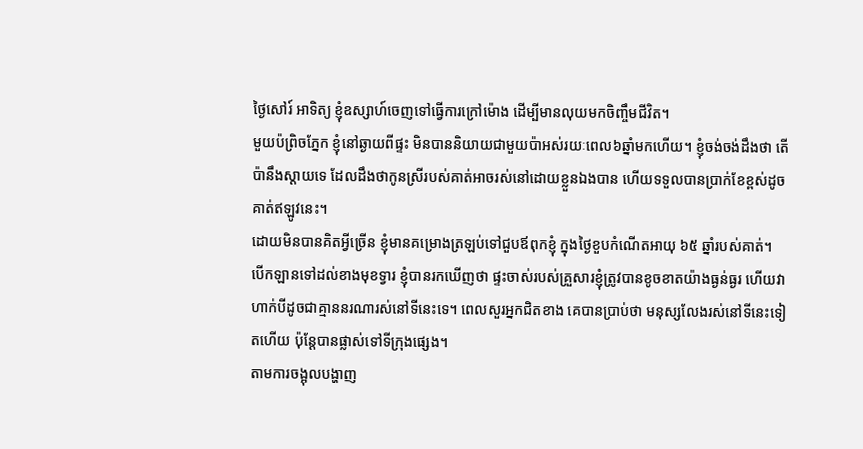ថ្ងៃសៅរ៍ អាទិត្យ ខ្ញុំឧស្សាហ៍ចេញទៅធ្វើការក្រៅម៉ោង ដើម្បីមានលុយមកចិញ្ចឹមជីវិត។
មួយប៉ព្រិចភ្នែក ខ្ញុំនៅឆ្ងាយពីផ្ទះ មិនបាននិយាយជាមួយប៉ាអស់រយៈពេល៦ឆ្នាំមកហើយ។ ខ្ញុំចង់ចង់ដឹងថា តើប៉ានឹងស្ដាយទេ ដែលដឹងថាកូនស្រីរបស់គាត់អាចរស់នៅដោយខ្លួនឯងបាន ហើយទទួលបានប្រាក់ខែខ្ពស់ដូចគាត់ឥឡូវនេះ។
ដោយមិនបានគិតអ្វីច្រើន ខ្ញុំមានគម្រោងត្រឡប់ទៅជួបឪពុកខ្ញុំ ក្នុងថ្ងៃខួបកំណើតអាយុ ៦៥ ឆ្នាំរបស់គាត់។ បើកឡានទៅដល់ខាងមុខទ្វារ ខ្ញុំបានរកឃើញថា ផ្ទះចាស់របស់គ្រួសារខ្ញុំត្រូវបានខូចខាតយ៉ាងធ្ងន់ធ្ងរ ហើយវាហាក់បីដូចជាគ្មាននរណារស់នៅទីនេះទេ។ ពេលសួរអ្នកជិតខាង គេបានប្រាប់ថា មនុស្សលែងរស់នៅទីនេះទៀតហើយ ប៉ុន្តែបានផ្លាស់ទៅទីក្រុងផ្សេង។
តាមការចង្អុលបង្ហាញ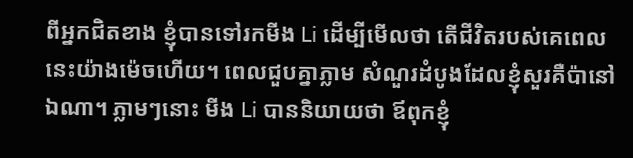ពីអ្នកជិតខាង ខ្ញុំបានទៅរកមីង Li ដើម្បីមើលថា តើជីវិតរបស់គេពេលនេះយ៉ាងម៉េចហើយ។ ពេលជួបគ្នាភ្លាម សំណួរដំបូងដែលខ្ញុំសួរគឺប៉ានៅឯណា។ ភ្លាមៗនោះ មីង Li បាននិយាយថា ឪពុកខ្ញុំ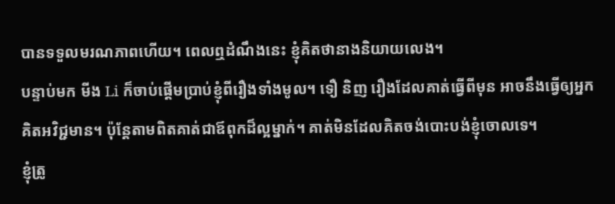បានទទួលមរណភាពហើយ។ ពេលឮដំណឹងនេះ ខ្ញុំគិតថានាងនិយាយលេង។
បន្ទាប់មក មីង Li ក៏ចាប់ផ្តើមប្រាប់ខ្ញុំពីរឿងទាំងមូល។ ទឿ និញ រឿងដែលគាត់ធ្វើពីមុន អាចនឹងធ្វើឲ្យអ្នកគិតអវិជ្ជមាន។ ប៉ុន្តែតាមពិតគាត់ជាឪពុកដ៏ល្អម្នាក់។ គាត់មិនដែលគិតចង់បោះបង់ខ្ញុំចោលទេ។
ខ្ញុំត្រូ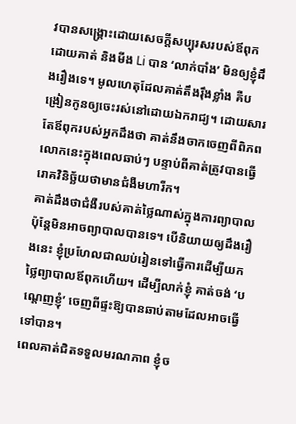វបានសង្គ្រោះដោយសេចក្តីសប្បុរសរបស់ឪពុក ដោយគាត់ និងមីង Li បាន ‘លាក់បាំង’ មិនឲ្យខ្ញុំដឹងរឿងទេ។ មូលហេតុដែលគាត់តឹងរ៉ឹងខ្លាំង គឺបង្រៀនកូនឲ្យចេះរស់នៅដោយឯករាជ្យ។ ដោយសារតែឪពុករបស់អ្នកដឹងថា គាត់នឹងចាកចេញពីពិភពលោកនេះក្នុងពេលឆាប់ៗ បន្ទាប់ពីគាត់ត្រូវបានធ្វើរោគវិនិច្ឆ័យថាមានជំងឺមហារីក។
គាត់ដឹងថាជំងឺរបស់គាត់ថ្លៃណាស់ក្នុងការព្យាបាល ប៉ុន្តែមិនអាចព្យាបាលបានទេ។ បើនិយាយឲ្យដឹងរឿងនេះ ខ្ញុំប្រហែលជាឈប់រៀនទៅធ្វើការដើម្បីយកថ្លៃព្យាបាលឪពុកហើយ។ ដើម្បីលាក់ខ្ញុំ គាត់ចង់ ‘បណ្តេញខ្ញុំ’ ចេញពីផ្ទះឱ្យបានឆាប់តាមដែលអាចធ្វើទៅបាន។
ពេលគាត់ជិតទទួលមរណភាព ខ្ញុំច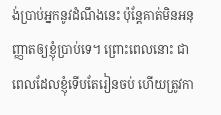ង់ប្រាប់អ្នកនូវដំណឹងនេះ ប៉ុន្តែគាត់មិនអនុញ្ញាតឲ្យខ្ញុំប្រាប់ទេ។ ព្រោះពេលនោះ ជាពេលដែលខ្ញុំទើបតែរៀនចប់ ហើយត្រូវកា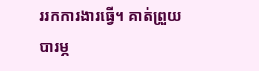ររកការងារធ្វើ។ គាត់ព្រួយបារម្ភ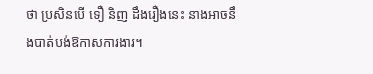ថា ប្រសិនបើ ទឿ និញ ដឹងរឿងនេះ នាងអាចនឹងបាត់បង់ឱកាសការងារ។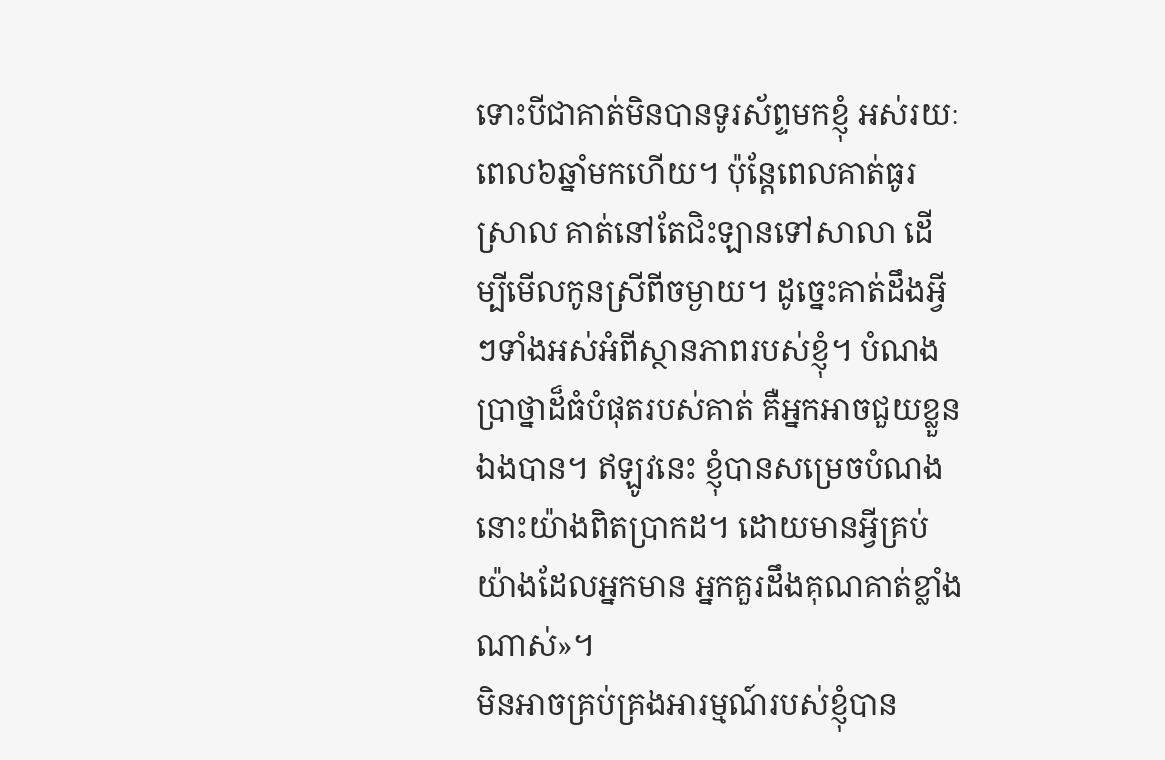ទោះបីជាគាត់មិនបានទូរស័ព្ទមកខ្ញុំ អស់រយៈពេល៦ឆ្នាំមកហើយ។ ប៉ុន្តែពេលគាត់ធូរស្រាល គាត់នៅតែជិះឡានទៅសាលា ដើម្បីមើលកូនស្រីពីចម្ងាយ។ ដូច្នេះគាត់ដឹងអ្វីៗទាំងអស់អំពីស្ថានភាពរបស់ខ្ញុំ។ បំណងប្រាថ្នាដ៏ធំបំផុតរបស់គាត់ គឺអ្នកអាចជួយខ្លួនឯងបាន។ ឥឡូវនេះ ខ្ញុំបានសម្រេចបំណងនោះយ៉ាងពិតប្រាកដ។ ដោយមានអ្វីគ្រប់យ៉ាងដែលអ្នកមាន អ្នកគួរដឹងគុណគាត់ខ្លាំងណាស់»។
មិនអាចគ្រប់គ្រងអារម្មណ៍របស់ខ្ញុំបាន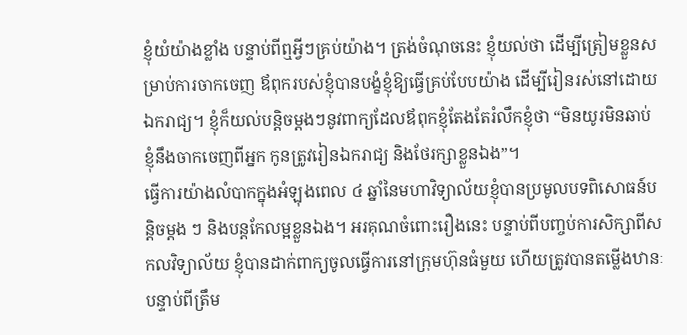ខ្ញុំយំយ៉ាងខ្លាំង បន្ទាប់ពីឮអ្វីៗគ្រប់យ៉ាង។ ត្រង់ចំណុចនេះ ខ្ញុំយល់ថា ដើម្បីត្រៀមខ្លួនសម្រាប់ការចាកចេញ ឪពុករបស់ខ្ញុំបានបង្ខំខ្ញុំឱ្យធ្វើគ្រប់បែបយ៉ាង ដើម្បីរៀនរស់នៅដោយឯករាជ្យ។ ខ្ញុំក៏យល់បន្តិចម្តងៗនូវពាក្យដែលឪពុកខ្ញុំតែងតែរំលឹកខ្ញុំថា “មិនយូរមិនឆាប់ ខ្ញុំនឹងចាកចេញពីអ្នក កូនត្រូវរៀនឯករាជ្យ និងថែរក្សាខ្លួនឯង”។
ធ្វើការយ៉ាងលំបាកក្នុងអំឡុងពេល ៤ ឆ្នាំនៃមហាវិទ្យាល័យខ្ញុំបានប្រមូលបទពិសោធន៍បន្តិចម្តង ៗ និងបន្តកែលម្អខ្លួនឯង។ អរគុណចំពោះរឿងនេះ បន្ទាប់ពីបញ្ចប់ការសិក្សាពីសកលវិទ្យាល័យ ខ្ញុំបានដាក់ពាក្យចូលធ្វើការនៅក្រុមហ៊ុនធំមួយ ហើយត្រូវបានតម្លើងឋានៈបន្ទាប់ពីត្រឹម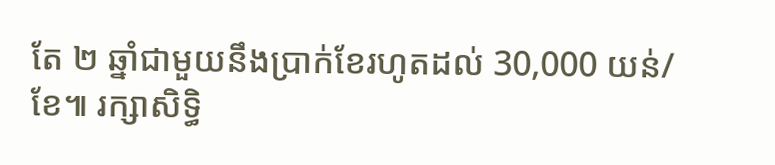តែ ២ ឆ្នាំជាមួយនឹងប្រាក់ខែរហូតដល់ 30,000 យន់/ខែ៕ រក្សាសិទ្ធិ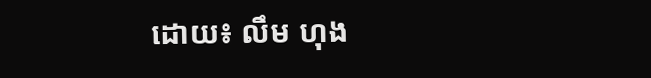ដោយ៖ លឹម ហុង